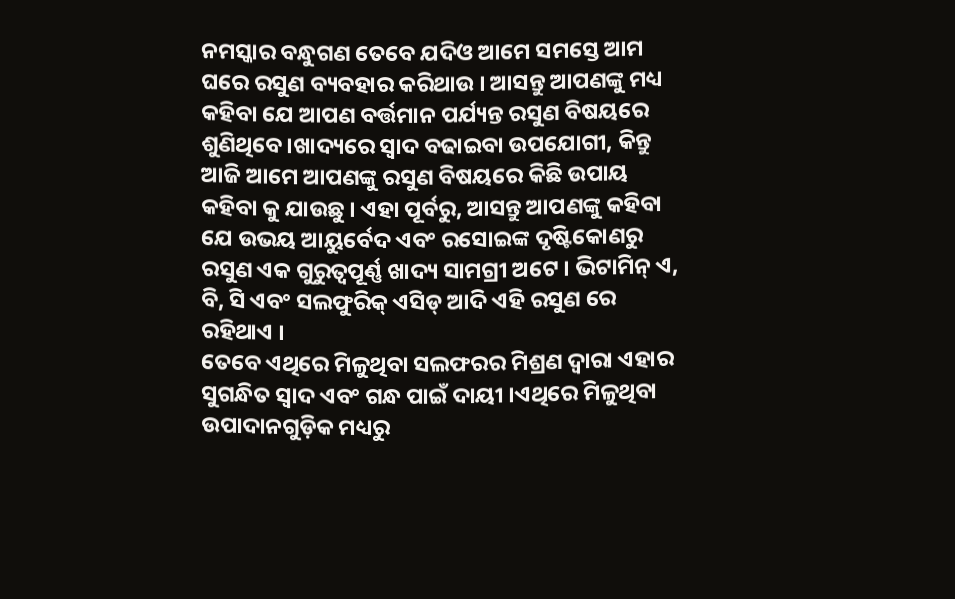ନମସ୍କାର ବନ୍ଧୁଗଣ ତେବେ ଯଦିଓ ଆମେ ସମସ୍ତେ ଆମ ଘରେ ରସୁଣ ବ୍ୟବହାର କରିଥାଉ । ଆସନ୍ତୁ ଆପଣଙ୍କୁ ମଧ୍ୟ କହିବା ଯେ ଆପଣ ବର୍ତ୍ତମାନ ପର୍ଯ୍ୟନ୍ତ ରସୁଣ ବିଷୟରେ ଶୁଣିଥିବେ ।ଖାଦ୍ୟରେ ସ୍ୱାଦ ବଢାଇବା ଉପଯୋଗୀ, କିନ୍ତୁ ଆଜି ଆମେ ଆପଣଙ୍କୁ ରସୁଣ ବିଷୟରେ କିଛି ଉପାୟ କହିବା କୁ ଯାଉଛୁ । ଏହା ପୂର୍ବରୁ, ଆସନ୍ତୁ ଆପଣଙ୍କୁ କହିବା ଯେ ଉଭୟ ଆୟୁର୍ବେଦ ଏବଂ ରସୋଇଙ୍କ ଦୃଷ୍ଟିକୋଣରୁ ରସୁଣ ଏକ ଗୁରୁତ୍ୱପୂର୍ଣ୍ଣ ଖାଦ୍ୟ ସାମଗ୍ରୀ ଅଟେ । ଭିଟାମିନ୍ ଏ, ବି, ସି ଏବଂ ସଲଫୁରିକ୍ ଏସିଡ୍ ଆଦି ଏହି ରସୁଣ ରେ ରହିଥାଏ ।
ତେବେ ଏଥିରେ ମିଳୁଥିବା ସଲଫରର ମିଶ୍ରଣ ଦ୍ୱାରା ଏହାର ସୁଗନ୍ଧିତ ସ୍ୱାଦ ଏବଂ ଗନ୍ଧ ପାଇଁ ଦାୟୀ ।ଏଥିରେ ମିଳୁଥିବା ଉପାଦାନଗୁଡ଼ିକ ମଧ୍ୟରୁ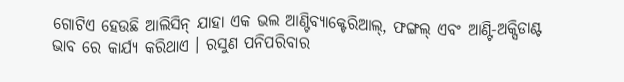ଗୋଟିଏ ହେଉଛି ଆଲିସିନ୍ ଯାହା ଏକ ଭଲ ଆଣ୍ଟିବ୍ୟାକ୍ଟେରିଆଲ୍, ଫଙ୍ଗଲ୍ ଏବଂ ଆଣ୍ଟି-ଅକ୍ସିଡାଣ୍ଟ ଭାବ ରେ କାର୍ଯ୍ୟ କରିଥାଏ । ରସୁଣ ପନିପରିବାର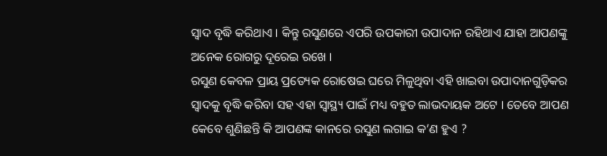ସ୍ୱାଦ ବୃଦ୍ଧି କରିଥାଏ । କିନ୍ତୁ ରସୁଣରେ ଏପରି ଉପକାରୀ ଉପାଦାନ ରହିଥାଏ ଯାହା ଆପଣଙ୍କୁ ଅନେକ ରୋଗରୁ ଦୂରେଇ ରଖେ ।
ରସୁଣ କେବଳ ପ୍ରାୟ ପ୍ରତ୍ୟେକ ରୋଷେଇ ଘରେ ମିଳୁଥିବା ଏହି ଖାଇବା ଉପାଦାନଗୁଡ଼ିକର ସ୍ୱାଦକୁ ବୃଦ୍ଧି କରିବା ସହ ଏହା ସ୍ୱାସ୍ଥ୍ୟ ପାଇଁ ମଧ୍ୟ ବହୁତ ଲାଭଦାୟକ ଅଟେ । ତେବେ ଆପଣ କେବେ ଶୁଣିଛନ୍ତି କି ଆପଣଙ୍କ କାନରେ ରସୁଣ ଲଗାଇ କ’ଣ ହୁଏ ?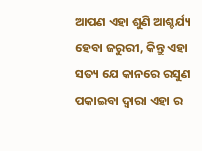ଆପଣ ଏହା ଶୁଣି ଆଶ୍ଚର୍ଯ୍ୟ ହେବା ଜରୁରୀ, କିନ୍ତୁ ଏହା ସତ୍ୟ ଯେ କାନରେ ରସୁଣ ପକାଇବା ଦ୍ୱାରା ଏହା ର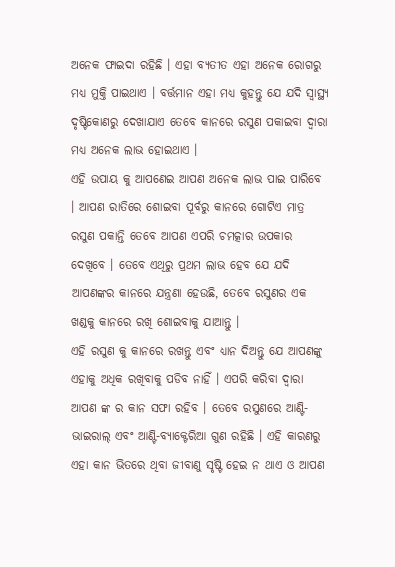ଅନେକ ଫାଇଦା ରହିଛି । ଏହା ବ୍ୟତୀତ ଏହା ଅନେକ ରୋଗରୁ ମଧ୍ୟ ମୁକ୍ତି ପାଇଥାଏ । ବର୍ତ୍ତମାନ ଏହା ମଧ୍ୟ କୁହନ୍ତୁ ଯେ ଯଦି ସ୍ୱାସ୍ଥ୍ୟ ଦୃଷ୍ଟିକୋଣରୁ ଦେଖାଯାଏ ତେବେ କାନରେ ରସୁଣ ପକାଇବା ଦ୍ୱାରା ମଧ୍ୟ ଅନେକ ଲାଭ ହୋଇଥାଏ ।
ଏହି ଉପାୟ କୁ ଆପଣେଇ ଆପଣ ଅନେକ ଲାଭ ପାଇ ପାରିବେ । ଆପଣ ରାତିରେ ଶୋଇବା ପୂର୍ବରୁ କାନରେ ଗୋଟିଏ ମାତ୍ର ରସୁଣ ପକାନ୍ତି ତେବେ ଆପଣ ଏପରି ଚମତ୍କାର ଉପକାର ଦେଖିବେ । ତେବେ ଏଥିରୁ ପ୍ରଥମ ଲାଭ ହେବ ଯେ ଯଦି ଆପଣଙ୍କର କାନରେ ଯନ୍ତ୍ରଣା ହେଉଛି, ତେବେ ରସୁଣର ଏକ ଖଣ୍ଡକୁ କାନରେ ରଖି ଶୋଇବାକୁ ଯାଆନ୍ତୁ ।
ଏହି ରସୁଣ କୁ କାନରେ ରଖନ୍ତୁ ଏବଂ ଧ୍ୟାନ ଦିଅନ୍ତୁ ଯେ ଆପଣଙ୍କୁ ଏହାକୁ ଅଧିକ ରଖିବାକୁ ପଡିବ ନାହିଁ । ଏପରି କରିବା ଦ୍ୱାରା ଆପଣ ଙ୍କ ର କାନ ସଫା ରହିବ । ତେବେ ରସୁଣରେ ଆଣ୍ଟି-ଭାଇରାଲ୍ ଏବଂ ଆଣ୍ଟି-ବ୍ୟାକ୍ଟେରିଆ ଗୁଣ ରହିଛି । ଏହି କାରଣରୁ ଏହା କାନ ଭିତରେ ଥିବା ଜୀବାଣୁ ସୃଷ୍ଟି ହେଇ ନ ଥାଏ ଓ ଆପଣ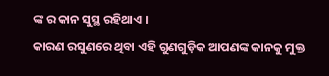ଙ୍କ ର କାନ ସୁସ୍ଥ ରହିଥାଏ ।
କାରଣ ରସୁଣରେ ଥିବା ଏହି ଗୁଣଗୁଡ଼ିକ ଆପଣଙ୍କ କାନକୁ ମୁକ୍ତ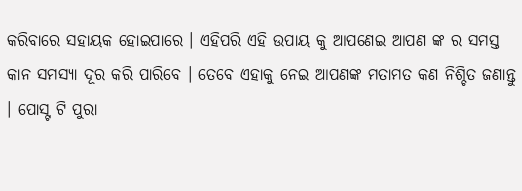କରିବାରେ ସହାୟକ ହୋଇପାରେ । ଏହିପରି ଏହି ଉପାୟ କୁ ଆପଣେଇ ଆପଣ ଙ୍କ ର ସମସ୍ତ କାନ ସମସ୍ୟା ଦୂର କରି ପାରିବେ । ତେବେ ଏହାକୁ ନେଇ ଆପଣଙ୍କ ମତାମତ କଣ ନିଶ୍ଚିତ ଜଣାନ୍ତୁ । ପୋସ୍ଟ ଟି ପୁରା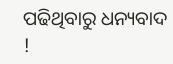ପଢିଥିବାରୁ ଧନ୍ୟବାଦ !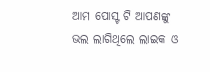ଆମ ପୋସ୍ଟ ଟି ଆପଣଙ୍କୁ ଭଲ ଲାଗିଥିଲେ ଲାଇକ ଓ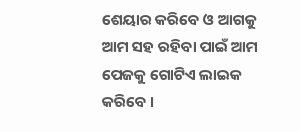ଶେୟାର କରିବେ ଓ ଆଗକୁ ଆମ ସହ ରହିବା ପାଇଁ ଆମ ପେଜକୁ ଗୋଟିଏ ଲାଇକ କରିବେ ।